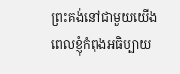ព្រះគង់នៅជាមួយយើង
ពេលខ្ញុំកំពុងអធិប្បាយ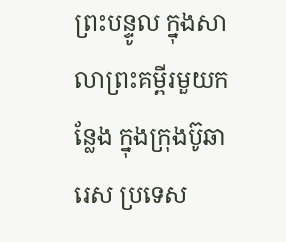ព្រះបន្ទូល ក្នុងសាលាព្រះគម្ពីរមួយកន្លែង ក្នុងក្រុងប៊ូឆារេស ប្រទេស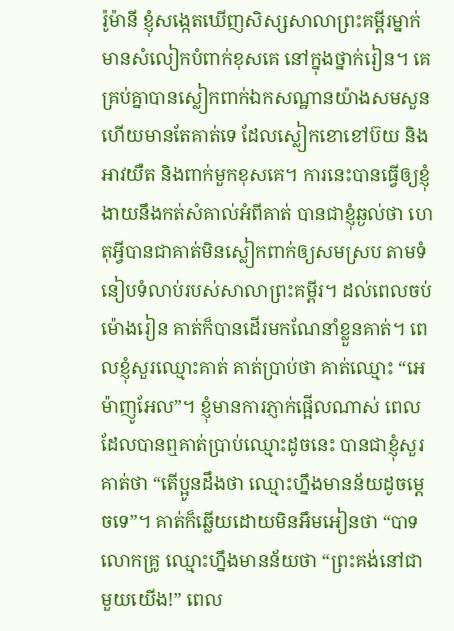រ៉ូម៉ានី ខ្ញុំសង្កេតឃើញសិស្សសាលាព្រះគម្ពីរម្នាក់ មានសំលៀកបំពាក់ខុសគេ នៅក្នុងថ្នាក់រៀន។ គេគ្រប់គ្នាបានស្លៀកពាក់ឯកសណ្ឋានយ៉ាងសមសួន ហើយមានតែគាត់ទេ ដែលស្លៀកខោខៅប៊យ និងអាវយឺត និងពាក់មួកខុសគេ។ ការនេះបានធ្វើឲ្យខ្ញុំងាយនឹងកត់សំគាល់អំពីគាត់ បានជាខ្ញុំឆ្ងល់ថា ហេតុអ្វីបានជាគាត់មិនស្លៀកពាក់ឲ្យសមស្រប តាមទំនៀបទំលាប់របស់សាលាព្រះគម្ពីរ។ ដល់ពេលចប់ម៉ោងរៀន គាត់ក៏បានដើរមកណែនាំខ្លួនគាត់។ ពេលខ្ញុំសួរឈ្មោះគាត់ គាត់ប្រាប់ថា គាត់ឈ្មោះ “អេម៉ាញូអែល”។ ខ្ញុំមានការភ្ញាក់ផ្អើលណាស់ ពេលដែលបានឮគាត់ប្រាប់ឈ្មោះដូចនេះ បានជាខ្ញុំសួរគាត់ថា “តើប្អូនដឹងថា ឈ្មោះហ្នឹងមានន័យដូចម្តេចទេ”។ គាត់ក៏ឆ្លើយដោយមិនអឹមអៀនថា “បាទលោកគ្រូ ឈ្មោះហ្នឹងមានន័យថា “ព្រះគង់នៅជាមួយយើង!” ពេល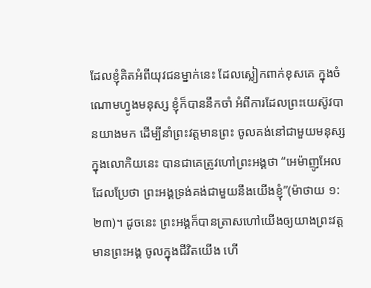ដែលខ្ញុំគិតអំពីយុវជនម្នាក់នេះ ដែលស្លៀកពាក់ខុសគេ ក្នុងចំណោមហ្វូងមនុស្ស ខ្ញុំក៏បាននឹកចាំ អំពីការដែលព្រះយេស៊ូវបានយាងមក ដើម្បីនាំព្រះវត្តមានព្រះ ចូលគង់នៅជាមួយមនុស្សក្នុងលោកិយនេះ បានជាគេត្រូវហៅព្រះអង្គថា “អេម៉ាញូអែល ដែលប្រែថា ព្រះអង្គទ្រង់គង់ជាមួយនឹងយើងខ្ញុំ”(ម៉ាថាយ ១:២៣)។ ដូចនេះ ព្រះអង្គក៏បានត្រាសហៅយើងឲ្យយាងព្រះវត្តមានព្រះអង្គ ចូលក្នុងជីវិតយើង ហើ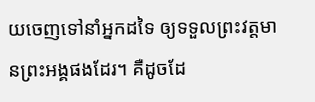យចេញទៅនាំអ្នកដទៃ ឲ្យទទួលព្រះវត្តមានព្រះអង្គផងដែរ។ គឺដូចដែ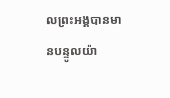លព្រះអង្គបានមានបន្ទូលយ៉ា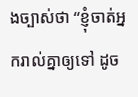ងច្បាស់ថា “ខ្ញុំចាត់អ្នករាល់គ្នាឲ្យទៅ ដូច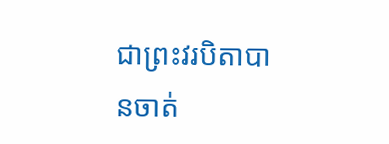ជាព្រះវរបិតាបានចាត់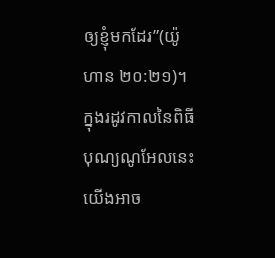ឲ្យខ្ញុំមកដែរ”(យ៉ូហាន ២០:២១)។ ក្នុងរដូវកាលនៃពិធីបុណ្យណូអែលនេះ យើងអាច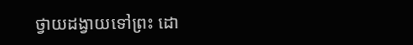ថ្វាយដង្វាយទៅព្រះ ដោ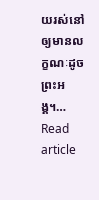យរស់នៅឲ្យមានលក្ខណៈដូចព្រះអង្គ។…
Read article